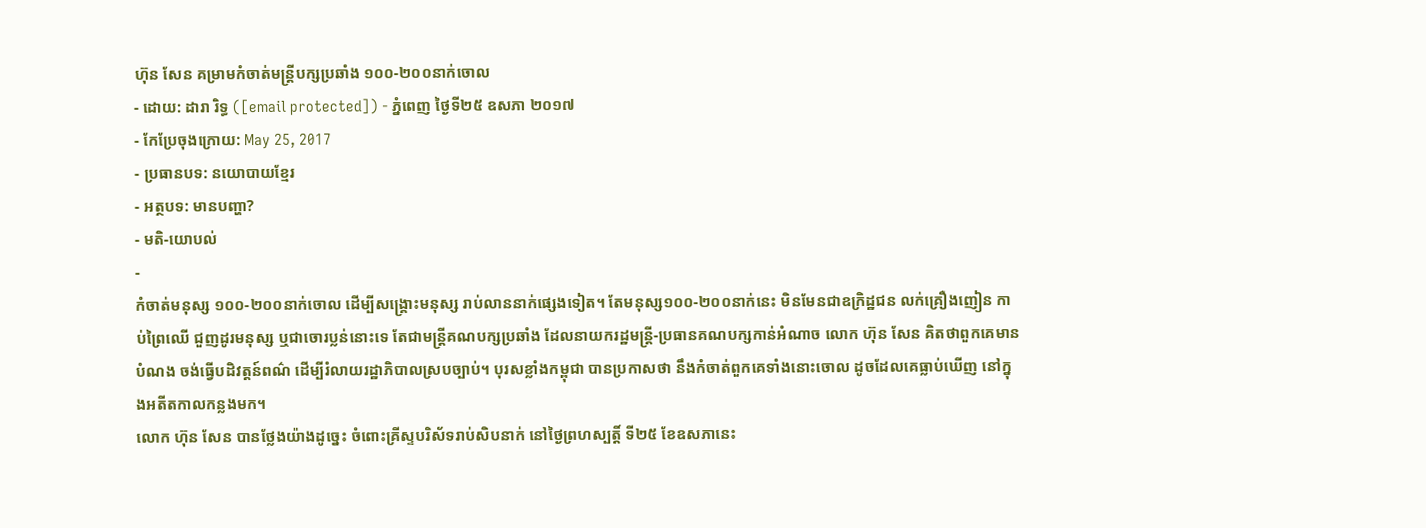ហ៊ុន សែន គម្រាមកំចាត់មន្ត្រីបក្សប្រឆាំង ១០០-២០០នាក់ចោល
- ដោយ: ដារា រិទ្ធ ([email protected]) - ភ្នំពេញ ថ្ងៃទី២៥ ឧសភា ២០១៧
- កែប្រែចុងក្រោយ: May 25, 2017
- ប្រធានបទ: នយោបាយខ្មែរ
- អត្ថបទ: មានបញ្ហា?
- មតិ-យោបល់
-
កំចាត់មនុស្ស ១០០-២០០នាក់ចោល ដើម្បីសង្គ្រោះមនុស្ស រាប់លាននាក់ផ្សេងទៀត។ តែមនុស្ស១០០-២០០នាក់នេះ មិនមែនជាឧក្រិដ្ឋជន លក់គ្រឿងញៀន កាប់ព្រៃឈើ ជួញដូរមនុស្ស ឬជាចោរប្លន់នោះទេ តែជាមន្ត្រីគណបក្សប្រឆាំង ដែលនាយករដ្ឋមន្ត្រី-ប្រធានគណបក្សកាន់អំណាច លោក ហ៊ុន សែន គិតថាពួកគេមានបំណង ចង់ធ្វើបដិវត្តន៍ពណ៌ ដើម្បីរំលាយរដ្ឋាភិបាលស្របច្បាប់។ បុរសខ្លាំងកម្ពុជា បានប្រកាសថា នឹងកំចាត់ពួកគេទាំងនោះចោល ដូចដែលគេធ្លាប់ឃើញ នៅក្នុងអតីតកាលកន្លងមក។
លោក ហ៊ុន សែន បានថ្លែងយ៉ាងដូច្នេះ ចំពោះគ្រីស្ទបរិស័ទរាប់សិបនាក់ នៅថ្ងៃព្រហស្បត្តិ៍ ទី២៥ ខែឧសភានេះ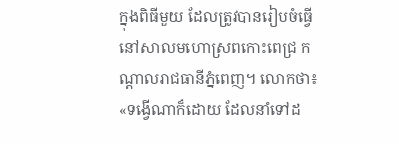ក្នុងពិធីមួយ ដែលត្រូវបានរៀបចំធ្វើ នៅសាលមហោស្រពកោះពេជ្រ កណ្ដាលរាជធានីភ្នំពេញ។ លោកថា៖ «ទង្វើណាក៏ដោយ ដែលនាំទៅដ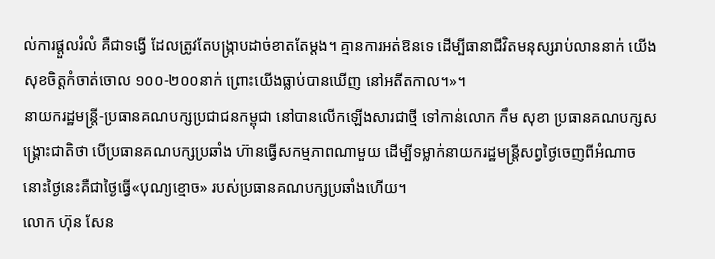ល់ការផ្តួលរំលំ គឺជាទង្វើ ដែលត្រូវតែបង្រ្កាបដាច់ខាតតែម្តង។ គ្មានការអត់ឱនទេ ដើម្បីធានាជីវិតមនុស្សរាប់លាននាក់ យើងសុខចិត្តកំចាត់ចោល ១០០-២០០នាក់ ព្រោះយើងធ្លាប់បានឃើញ នៅអតីតកាល។»។
នាយករដ្ឋមន្ត្រី-ប្រធានគណបក្សប្រជាជនកម្ពុជា នៅបានលើកឡើងសារជាថ្មី ទៅកាន់លោក កឹម សុខា ប្រធានគណបក្សសង្គ្រោះជាតិថា បើប្រធានគណបក្សប្រឆាំង ហ៊ានធ្វើសកម្មភាពណាមួយ ដើម្បីទម្លាក់នាយករដ្ឋមន្ត្រីសព្វថ្ងៃចេញពីអំណាច នោះថ្ងៃនេះគឺជាថ្ងៃធ្វើ«បុណ្យខ្មោច» របស់ប្រធានគណបក្សប្រឆាំងហើយ។
លោក ហ៊ុន សែន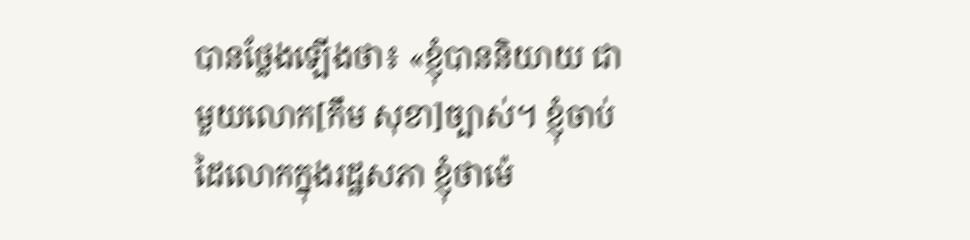បានថ្លែងឡើងថា៖ «ខ្ញុំបាននិយាយ ជាមួយលោក[កឹម សុខា]ច្បាស់។ ខ្ញុំចាប់ដៃលោកក្នុងរដ្ឋសភា ខ្ញុំថាម៉េ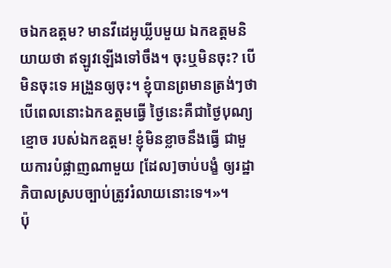ចឯកឧត្តម? មានវីដេអូឃ្លីបមួយ ឯកឧត្តមនិយាយថា ឥឡូវឡើងទៅចឹង។ ចុះឬមិនចុះ? បើមិនចុះទេ អង្រួនឲ្យចុះ។ ខ្ញុំបានព្រមានត្រង់ៗថា បើពេលនោះឯកឧត្តមធ្វើ ថ្ងៃនេះគឺជាថ្ងៃបុណ្យខ្មោច របស់ឯកឧត្តម! ខ្ញុំមិនខ្លាចនឹងធ្វើ ជាមួយការបំផ្លាញណាមួយ [ដែល]ចាប់បង្ខំ ឲ្យរដ្ឋាភិបាលស្របច្បាប់ត្រូវរំលាយនោះទេ។»។
ប៉ុ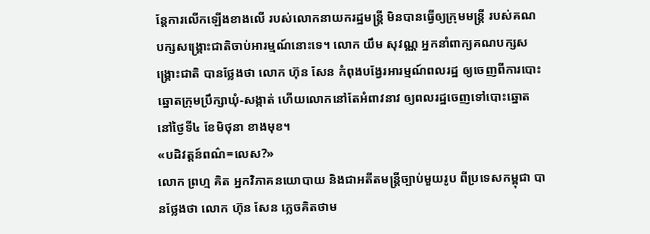ន្តែការលើកឡើងខាងលើ របស់លោកនាយករដ្ឋមន្ត្រី មិនបានធ្វើឲ្យក្រុមមន្ត្រី របស់គណបក្សសង្គ្រោះជាតិចាប់អារម្មណ៍នោះទេ។ លោក យឹម សុវណ្ណ អ្នកនាំពាក្យគណបក្សសង្គ្រោះជាតិ បានថ្លែងថា លោក ហ៊ុន សែន កំពុងបង្វែរអារម្មណ៍ពលរដ្ឋ ឲ្យចេញពីការបោះឆ្នោតក្រុមប្រឹក្សាឃុំ-សង្កាត់ ហើយលោកនៅតែអំពាវនាវ ឲ្យពលរដ្ឋចេញទៅបោះឆ្នោត នៅថ្ងៃទី៤ ខែមិថុនា ខាងមុខ។
«បដិវត្តន៍ពណ៌=លេស?»
លោក ព្រហ្ម គិត អ្នកវិភាគនយោបាយ និងជាអតីតមន្ត្រីច្បាប់មួយរូប ពីប្រទេសកម្ពុជា បានថ្លែងថា លោក ហ៊ុន សែន ភ្លេចគិតថាម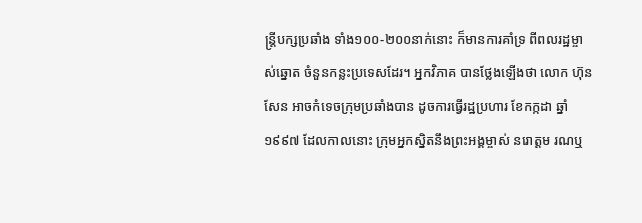ន្ត្រីបក្សប្រឆាំង ទាំង១០០-២០០នាក់នោះ ក៏មានការគាំទ្រ ពីពលរដ្ឋម្ចាស់ឆ្នោត ចំនួនកន្លះប្រទេសដែរ។ អ្នកវិភាគ បានថ្លែងឡើងថា លោក ហ៊ុន សែន អាចកំទេចក្រុមប្រឆាំងបាន ដូចការធ្វើរដ្ឋប្រហារ ខែកក្កដា ឆ្នាំ១៩៩៧ ដែលកាលនោះ ក្រុមអ្នកស្និតនឹងព្រះអង្គម្ចាស់ នរោត្ដម រណឬ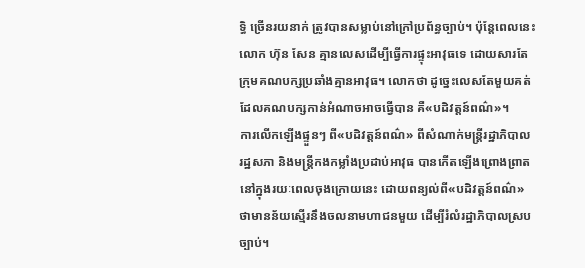ទ្ធិ ច្រើនរយនាក់ ត្រូវបានសម្លាប់នៅក្រៅប្រព័ន្ធច្បាប់។ ប៉ុន្តែពេលនេះ លោក ហ៊ុន សែន គ្មានលេសដើម្បីធ្វើការផ្ទុះអាវុធទេ ដោយសារតែក្រុមគណបក្សប្រឆាំងគ្មានអាវុធ។ លោកថា ដូច្នេះលេសតែមួយគត់ ដែលគណបក្សកាន់អំណាចអាចធ្វើបាន គឺ«បដិវត្តន៍ពណ៌»។
ការលើកឡើងផ្ទួនៗ ពី«បដិវត្តន៍ពណ៌» ពីសំណាក់មន្ត្រីរដ្ឋាភិបាល រដ្ឋសភា និងមន្ត្រីកងកម្លាំងប្រដាប់អាវុធ បានកើតឡើងព្រោងព្រាត នៅក្នុងរយៈពេលចុងក្រោយនេះ ដោយពន្យល់ពី«បដិវត្តន៍ពណ៌» ថាមានន័យស្មើរនឹងចលនាមហាជនមួយ ដើម្បីរំលំរដ្ឋាភិបាលស្របច្បាប់។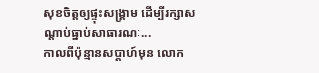សុខចិត្តឲ្យផ្ទុះសង្គ្រាម ដើម្បីរក្សាសណ្ដាប់ធ្នាប់សាធារណៈ...
កាលពីប៉ុន្មានសប្ដាហ៍មុន លោក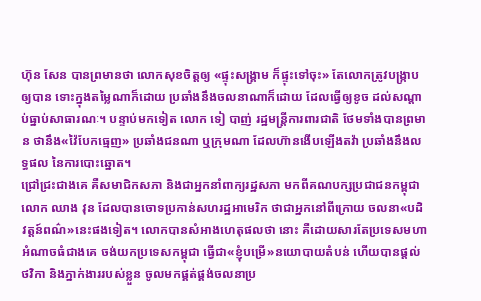ហ៊ុន សែន បានព្រមានថា លោកសុខចិត្តឲ្យ «ផ្ទុះសង្គ្រាម ក៏ផ្ទុះទៅចុះ» តែលោកត្រូវបង្ក្រាបឲ្យបាន ទោះក្នុងតម្លៃណាក៏ដោយ ប្រឆាំងនឹងចលនាណាក៏ដោយ ដែលធ្វើឲ្យខូច ដល់សណ្ដាប់ធ្នាប់សាធារណៈ។ បន្ទាប់មកទៀត លោក ទៀ បាញ់ រដ្ឋមន្ត្រីការពារជាតិ ថែមទាំងបានព្រមាន ថានឹង«វ៉ៃបែកធ្មេញ» ប្រឆាំងជនណា ឬក្រុមណា ដែលហ៊ានងើបឡើងតវ៉ា ប្រឆាំងនឹងលទ្ធផល នៃការបោះឆ្នោត។
ជ្រៅជ្រះជាងគេ គឺសមាជិកសភា និងជាអ្នកនាំពាក្យរដ្ឋសភា មកពីគណបក្សប្រជាជនកម្ពុជា លោក ឈាង វុន ដែលបានចោទប្រកាន់សហរដ្ឋអាមេរិក ថាជាអ្នកនៅពីក្រោយ ចលនា«បដិវត្តន៍ពណ៌»នេះផងទៀត។ លោកបានសំអាងហេតុផលថា នោះ គឺដោយសារតែប្រទេសមហាអំណាចធំជាងគេ ចង់យកប្រទេសកម្ពុជា ធ្វើជា«ខ្ញុំបម្រើ»នយោបាយតំបន់ ហើយបានផ្ដល់ថវិកា និងភ្នាក់ងាររបស់ខ្លួន ចូលមកផ្គត់ផ្គង់ចលនាប្រ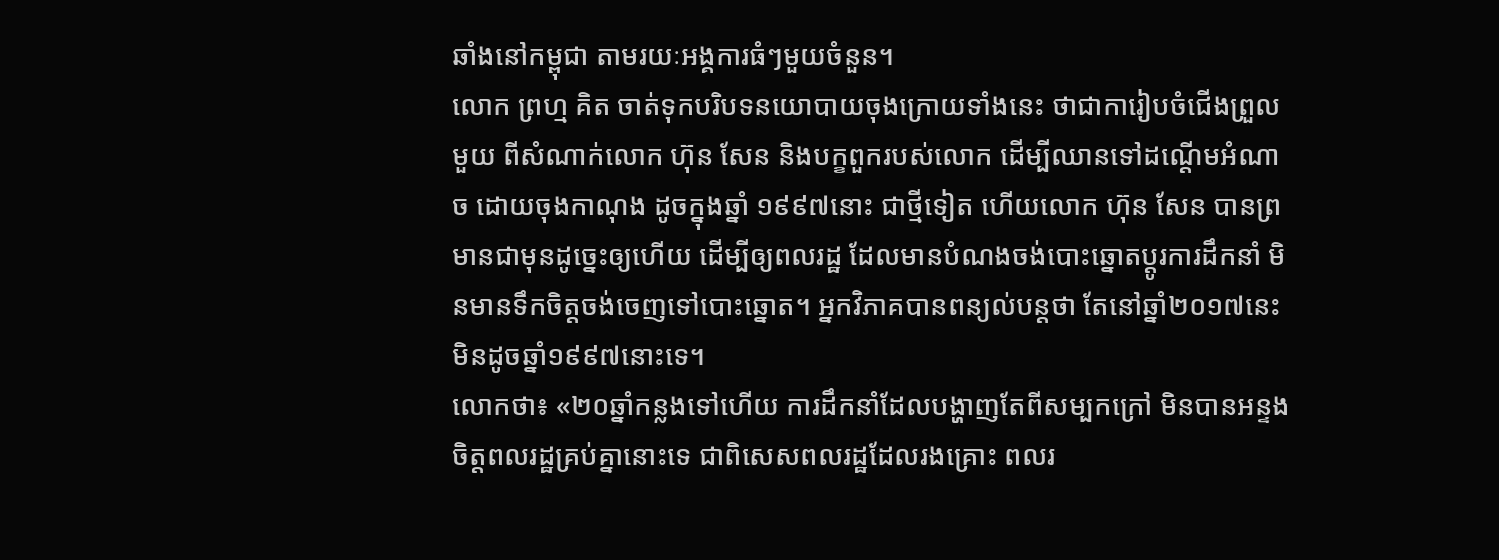ឆាំងនៅកម្ពុជា តាមរយៈអង្គការធំៗមួយចំនួន។
លោក ព្រហ្ម គិត ចាត់ទុកបរិបទនយោបាយចុងក្រោយទាំងនេះ ថាជាការៀបចំជើងព្រួលមួយ ពីសំណាក់លោក ហ៊ុន សែន និងបក្ខពួករបស់លោក ដើម្បីឈានទៅដណ្ដើមអំណាច ដោយចុងកាណុង ដូចក្នុងឆ្នាំ ១៩៩៧នោះ ជាថ្មីទៀត ហើយលោក ហ៊ុន សែន បានព្រមានជាមុនដូច្នេះឲ្យហើយ ដើម្បីឲ្យពលរដ្ឋ ដែលមានបំណងចង់បោះឆ្នោតប្ដូរការដឹកនាំ មិនមានទឹកចិត្តចង់ចេញទៅបោះឆ្នោត។ អ្នកវិភាគបានពន្យល់បន្តថា តែនៅឆ្នាំ២០១៧នេះ មិនដូចឆ្នាំ១៩៩៧នោះទេ។
លោកថា៖ «២០ឆ្នាំកន្លងទៅហើយ ការដឹកនាំដែលបង្ហាញតែពីសម្បកក្រៅ មិនបានអន្ទងចិត្តពលរដ្ឋគ្រប់គ្នានោះទេ ជាពិសេសពលរដ្ឋដែលរងគ្រោះ ពលរ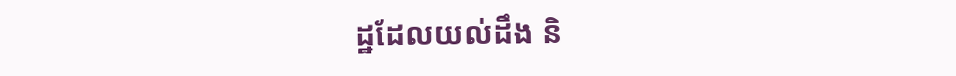ដ្ឋដែលយល់ដឹង និ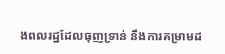ងពលរដ្ឋដែលធុញទ្រាន់ នឹងការគម្រាមដ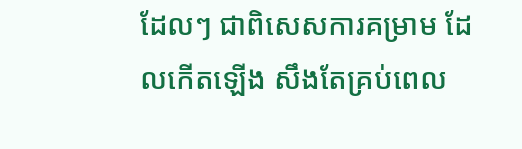ដែលៗ ជាពិសេសការគម្រាម ដែលកើតឡើង សឹងតែគ្រប់ពេល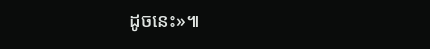ដូចនេះ»៕